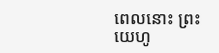ពេលនោះ ព្រះយេហូ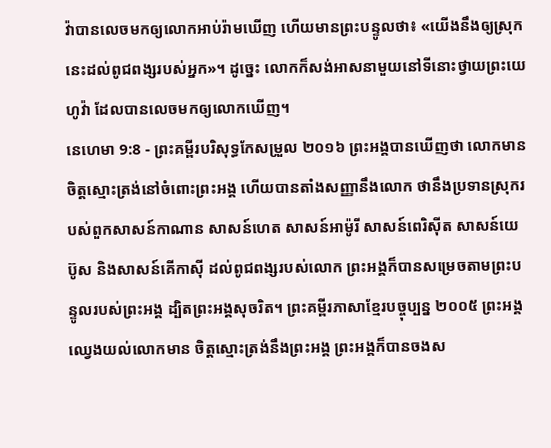វ៉ាបានលេចមកឲ្យលោកអាប់រ៉ាមឃើញ ហើយមានព្រះបន្ទូលថា៖ «យើងនឹងឲ្យស្រុកនេះដល់ពូជពង្សរបស់អ្នក»។ ដូច្នេះ លោកក៏សង់អាសនាមួយនៅទីនោះថ្វាយព្រះយេហូវ៉ា ដែលបានលេចមកឲ្យលោកឃើញ។
នេហេមា 9:8 - ព្រះគម្ពីរបរិសុទ្ធកែសម្រួល ២០១៦ ព្រះអង្គបានឃើញថា លោកមានចិត្តស្មោះត្រង់នៅចំពោះព្រះអង្គ ហើយបានតាំងសញ្ញានឹងលោក ថានឹងប្រទានស្រុករបស់ពួកសាសន៍កាណាន សាសន៍ហេត សាសន៍អាម៉ូរី សាសន៍ពេរិស៊ីត សាសន៍យេប៊ូស និងសាសន៍គើកាស៊ី ដល់ពូជពង្សរបស់លោក ព្រះអង្គក៏បានសម្រេចតាមព្រះបន្ទូលរបស់ព្រះអង្គ ដ្បិតព្រះអង្គសុចរិត។ ព្រះគម្ពីរភាសាខ្មែរបច្ចុប្បន្ន ២០០៥ ព្រះអង្គឈ្វេងយល់លោកមាន ចិត្តស្មោះត្រង់នឹងព្រះអង្គ ព្រះអង្គក៏បានចងស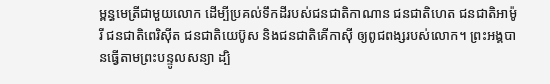ម្ពន្ធមេត្រីជាមួយលោក ដើម្បីប្រគល់ទឹកដីរបស់ជនជាតិកាណាន ជនជាតិហេត ជនជាតិអាម៉ូរី ជនជាតិពេរិស៊ីត ជនជាតិយេប៊ូស និងជនជាតិគើកាស៊ី ឲ្យពូជពង្សរបស់លោក។ ព្រះអង្គបានធ្វើតាមព្រះបន្ទូលសន្យា ដ្បិ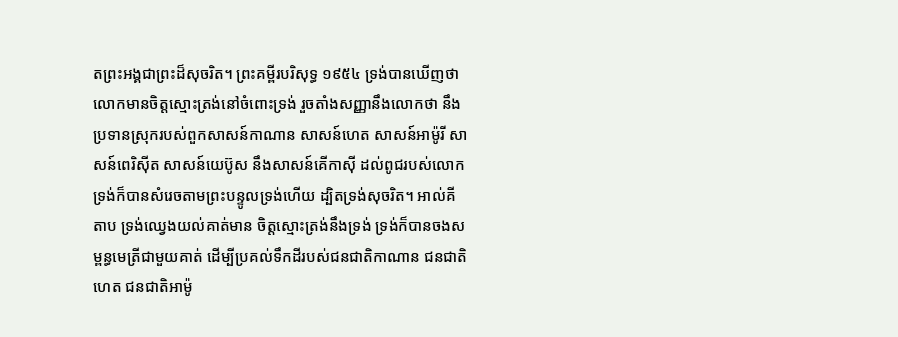តព្រះអង្គជាព្រះដ៏សុចរិត។ ព្រះគម្ពីរបរិសុទ្ធ ១៩៥៤ ទ្រង់បានឃើញថា លោកមានចិត្តស្មោះត្រង់នៅចំពោះទ្រង់ រួចតាំងសញ្ញានឹងលោកថា នឹងប្រទានស្រុករបស់ពួកសាសន៍កាណាន សាសន៍ហេត សាសន៍អាម៉ូរី សាសន៍ពេរិស៊ីត សាសន៍យេប៊ូស នឹងសាសន៍គើកាស៊ី ដល់ពូជរបស់លោក ទ្រង់ក៏បានសំរេចតាមព្រះបន្ទូលទ្រង់ហើយ ដ្បិតទ្រង់សុចរិត។ អាល់គីតាប ទ្រង់ឈ្វេងយល់គាត់មាន ចិត្តស្មោះត្រង់នឹងទ្រង់ ទ្រង់ក៏បានចងសម្ពន្ធមេត្រីជាមួយគាត់ ដើម្បីប្រគល់ទឹកដីរបស់ជនជាតិកាណាន ជនជាតិហេត ជនជាតិអាម៉ូ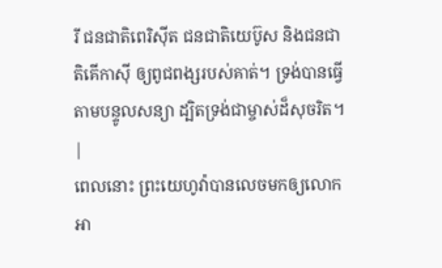រី ជនជាតិពេរិស៊ីត ជនជាតិយេប៊ូស និងជនជាតិគើកាស៊ី ឲ្យពូជពង្សរបស់គាត់។ ទ្រង់បានធ្វើតាមបន្ទូលសន្យា ដ្បិតទ្រង់ជាម្ចាស់ដ៏សុចរិត។ |
ពេលនោះ ព្រះយេហូវ៉ាបានលេចមកឲ្យលោកអា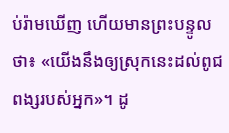ប់រ៉ាមឃើញ ហើយមានព្រះបន្ទូលថា៖ «យើងនឹងឲ្យស្រុកនេះដល់ពូជពង្សរបស់អ្នក»។ ដូ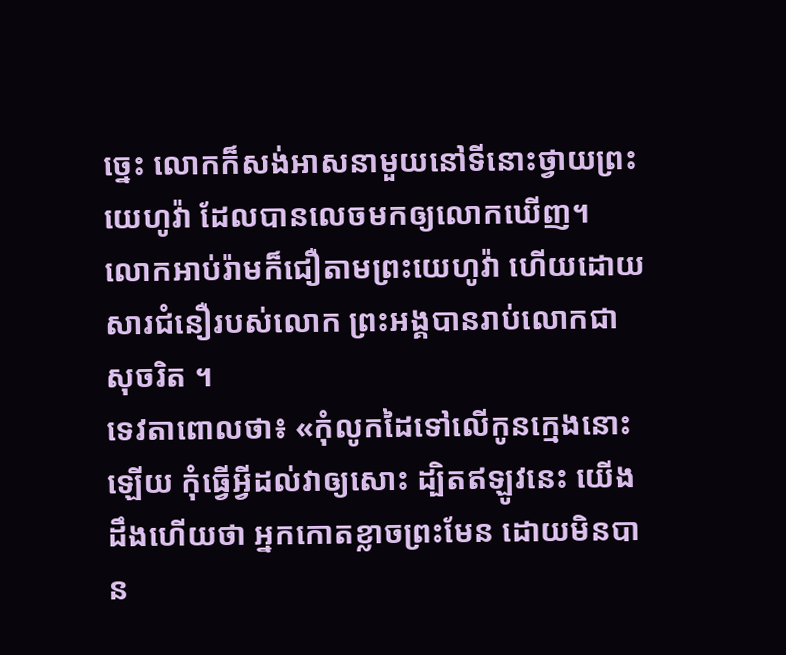ច្នេះ លោកក៏សង់អាសនាមួយនៅទីនោះថ្វាយព្រះយេហូវ៉ា ដែលបានលេចមកឲ្យលោកឃើញ។
លោកអាប់រ៉ាមក៏ជឿតាមព្រះយេហូវ៉ា ហើយដោយសារជំនឿរបស់លោក ព្រះអង្គបានរាប់លោកជាសុចរិត ។
ទេវតាពោលថា៖ «កុំលូកដៃទៅលើកូនក្មេងនោះឡើយ កុំធ្វើអ្វីដល់វាឲ្យសោះ ដ្បិតឥឡូវនេះ យើងដឹងហើយថា អ្នកកោតខ្លាចព្រះមែន ដោយមិនបាន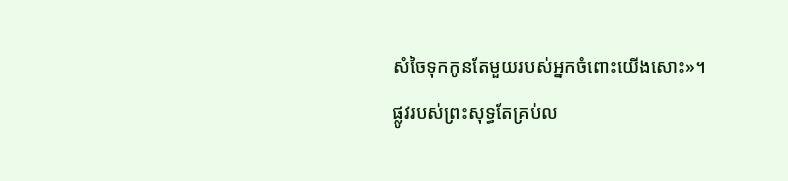សំចៃទុកកូនតែមួយរបស់អ្នកចំពោះយើងសោះ»។
ផ្លូវរបស់ព្រះសុទ្ធតែគ្រប់ល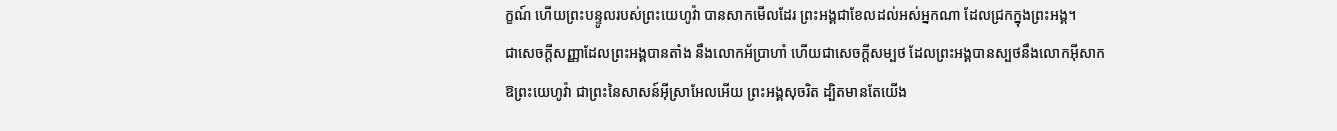ក្ខណ៍ ហើយព្រះបន្ទូលរបស់ព្រះយេហូវ៉ា បានសាកមើលដែរ ព្រះអង្គជាខែលដល់អស់អ្នកណា ដែលជ្រកក្នុងព្រះអង្គ។
ជាសេចក្ដីសញ្ញាដែលព្រះអង្គបានតាំង នឹងលោកអ័ប្រាហាំ ហើយជាសេចក្ដីសម្បថ ដែលព្រះអង្គបានស្បថនឹងលោកអ៊ីសាក
ឱព្រះយេហូវ៉ា ជាព្រះនៃសាសន៍អ៊ីស្រាអែលអើយ ព្រះអង្គសុចរិត ដ្បិតមានតែយើង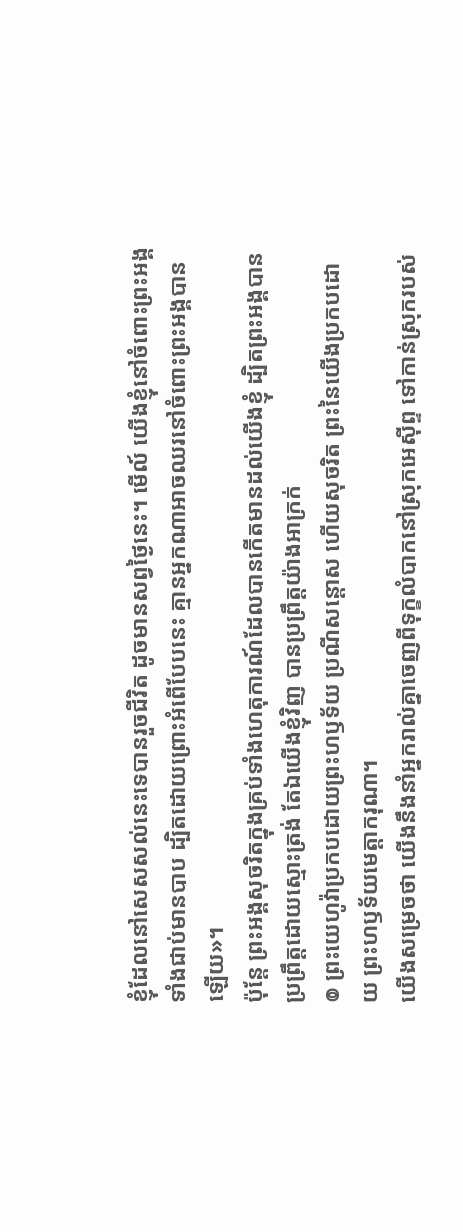ខ្ញុំដែលនៅសេសសល់នេះទេបានរួចជីវិត ដូចមានសព្វថ្ងៃនេះ។ មើល៍ យើងខ្ញុំនៅចំពោះព្រះអង្គ ទាំងជាប់មានបាប ដ្បិតដោយព្រោះអំពើបែបនេះ គ្មានអ្នកណាអាចឈរនៅចំពោះព្រះអង្គបានឡើយ»។
ប៉ុន្តែ ព្រះអង្គសុចរិតក្នុងគ្រប់ទាំងហេតុការណ៍ដែលបានកើតមានដល់យើងខ្ញុំ ដ្បិតព្រះអង្គបានប្រព្រឹត្តដោយស្មោះត្រង់ តែឯយើងខ្ញុំវិញ បានប្រព្រឹត្តយ៉ាងអាក្រក់
៙ ព្រះយេហូវ៉ាប្រកបដោយព្រះហឫទ័យ ប្រណីសន្ដោស ហើយសុចរិត ព្រះនៃយើងប្រកបដោយ ព្រះហឫទ័យមេត្តាករុណា។
យើងសម្រេចថា យើងនឹងនាំអ្នករាល់គ្នាចេញពីទុក្ខលំបាកនៅស្រុកអេស៊ីព្ទ ទៅកាន់ស្រុករបស់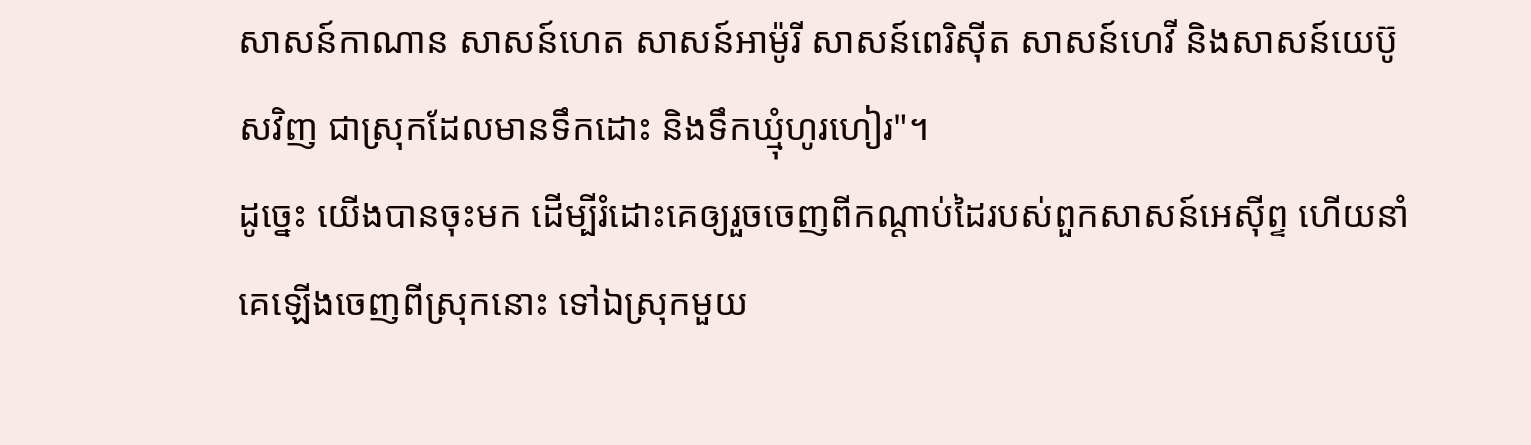សាសន៍កាណាន សាសន៍ហេត សាសន៍អាម៉ូរី សាសន៍ពេរិស៊ីត សាសន៍ហេវី និងសាសន៍យេប៊ូសវិញ ជាស្រុកដែលមានទឹកដោះ និងទឹកឃ្មុំហូរហៀរ"។
ដូច្នេះ យើងបានចុះមក ដើម្បីរំដោះគេឲ្យរួចចេញពីកណ្ដាប់ដៃរបស់ពួកសាសន៍អេស៊ីព្ទ ហើយនាំគេឡើងចេញពីស្រុកនោះ ទៅឯស្រុកមួយ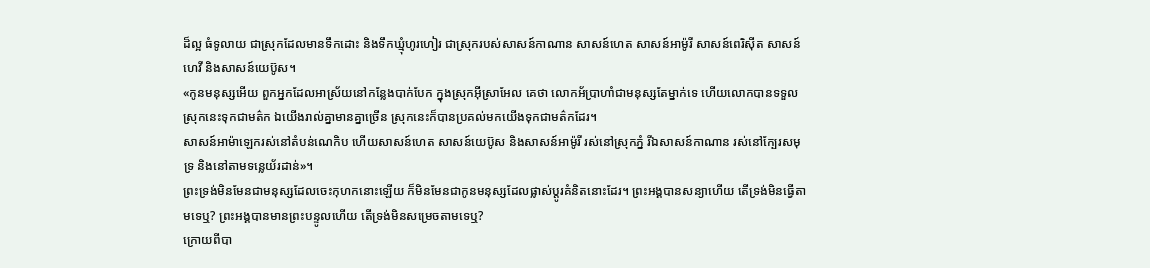ដ៏ល្អ ធំទូលាយ ជាស្រុកដែលមានទឹកដោះ និងទឹកឃ្មុំហូរហៀរ ជាស្រុករបស់សាសន៍កាណាន សាសន៍ហេត សាសន៍អាម៉ូរី សាសន៍ពេរិស៊ីត សាសន៍ហេវី និងសាសន៍យេប៊ូស។
«កូនមនុស្សអើយ ពួកអ្នកដែលអាស្រ័យនៅកន្លែងបាក់បែក ក្នុងស្រុកអ៊ីស្រាអែល គេថា លោកអ័ប្រាហាំជាមនុស្សតែម្នាក់ទេ ហើយលោកបានទទួលស្រុកនេះទុកជាមត៌ក ឯយើងរាល់គ្នាមានគ្នាច្រើន ស្រុកនេះក៏បានប្រគល់មកយើងទុកជាមត៌កដែរ។
សាសន៍អាម៉ាឡេករស់នៅតំបន់ណេកិប ហើយសាសន៍ហេត សាសន៍យេប៊ូស និងសាសន៍អាម៉ូរី រស់នៅស្រុកភ្នំ រីឯសាសន៍កាណាន រស់នៅក្បែរសមុទ្រ និងនៅតាមទន្លេយ័រដាន់»។
ព្រះទ្រង់មិនមែនជាមនុស្សដែលចេះកុហកនោះឡើយ ក៏មិនមែនជាកូនមនុស្សដែលផ្លាស់ប្ដូរគំនិតនោះដែរ។ ព្រះអង្គបានសន្យាហើយ តើទ្រង់មិនធ្វើតាមទេឬ? ព្រះអង្គបានមានព្រះបន្ទូលហើយ តើទ្រង់មិនសម្រេចតាមទេឬ?
ក្រោយពីបា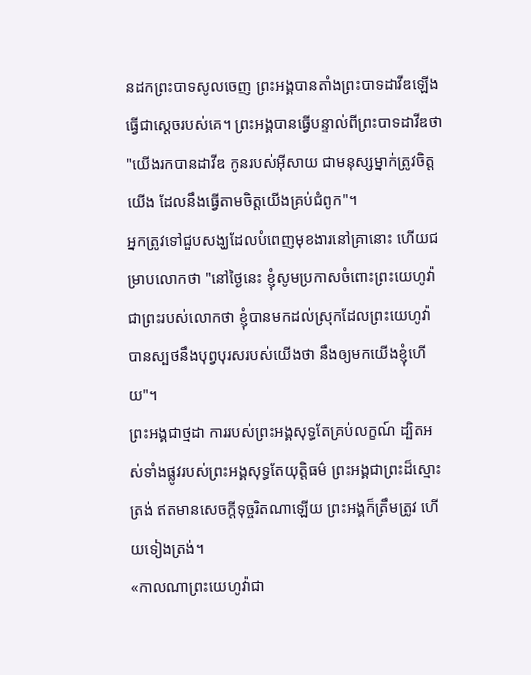នដកព្រះបាទសូលចេញ ព្រះអង្គបានតាំងព្រះបាទដាវីឌឡើងធ្វើជាស្តេចរបស់គេ។ ព្រះអង្គបានធ្វើបន្ទាល់ពីព្រះបាទដាវីឌថា "យើងរកបានដាវីឌ កូនរបស់អ៊ីសាយ ជាមនុស្សម្នាក់ត្រូវចិត្តយើង ដែលនឹងធ្វើតាមចិត្តយើងគ្រប់ជំពូក"។
អ្នកត្រូវទៅជួបសង្ឃដែលបំពេញមុខងារនៅគ្រានោះ ហើយជម្រាបលោកថា "នៅថ្ងៃនេះ ខ្ញុំសូមប្រកាសចំពោះព្រះយេហូវ៉ា ជាព្រះរបស់លោកថា ខ្ញុំបានមកដល់ស្រុកដែលព្រះយេហូវ៉ាបានស្បថនឹងបុព្វបុរសរបស់យើងថា នឹងឲ្យមកយើងខ្ញុំហើយ"។
ព្រះអង្គជាថ្មដា ការរបស់ព្រះអង្គសុទ្ធតែគ្រប់លក្ខណ៍ ដ្បិតអស់ទាំងផ្លូវរបស់ព្រះអង្គសុទ្ធតែយុត្តិធម៌ ព្រះអង្គជាព្រះដ៏ស្មោះត្រង់ ឥតមានសេចក្ដីទុច្ចរិតណាឡើយ ព្រះអង្គក៏ត្រឹមត្រូវ ហើយទៀងត្រង់។
«កាលណាព្រះយេហូវ៉ាជា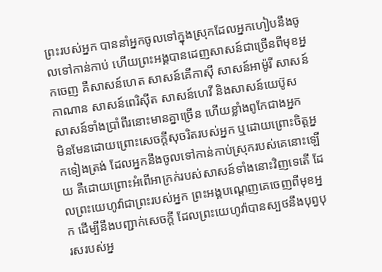ព្រះរបស់អ្នក បាននាំអ្នកចូលទៅក្នុងស្រុកដែលអ្នកហៀបនឹងចូលទៅកាន់កាប់ ហើយព្រះអង្គបានដេញសាសន៍ជាច្រើនពីមុខអ្នកចេញ គឺសាសន៍ហេត សាសន៍គើកាស៊ី សាសន៍អាម៉ូរី សាសន៍កាណាន សាសន៍ពេរិស៊ីត សាសន៍ហេវី និងសាសន៍យេប៊ូស សាសន៍ទាំងប្រាំពីរនោះមានគ្នាច្រើន ហើយខ្លាំងពូកែជាងអ្នក
មិនមែនដោយព្រោះសេចក្ដីសុចរិតរបស់អ្នក ឬដោយព្រោះចិត្តអ្នកទៀងត្រង់ ដែលអ្នកនឹងចូលទៅកាន់កាប់ស្រុករបស់គេនោះឡើយ គឺដោយព្រោះអំពើអាក្រក់របស់សាសន៍ទាំងនោះវិញទេតើ ដែលព្រះយេហូវ៉ាជាព្រះរបស់អ្នក ព្រះអង្គបណ្តេញគេចេញពីមុខអ្នក ដើម្បីនឹងបញ្ជាក់សេចក្ដី ដែលព្រះយេហូវ៉ាបានស្បថនឹងបុព្វបុរសរបស់អ្ន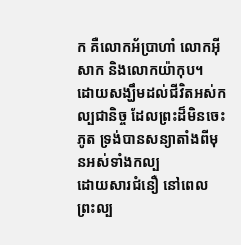ក គឺលោកអ័ប្រាហាំ លោកអ៊ីសាក និងលោកយ៉ាកុប។
ដោយសង្ឃឹមដល់ជីវិតអស់កល្បជានិច្ច ដែលព្រះដ៏មិនចេះភូត ទ្រង់បានសន្យាតាំងពីមុនអស់ទាំងកល្ប
ដោយសារជំនឿ នៅពេលព្រះល្ប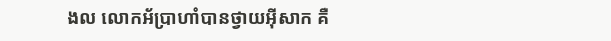ងល លោកអ័ប្រាហាំបានថ្វាយអ៊ីសាក គឺ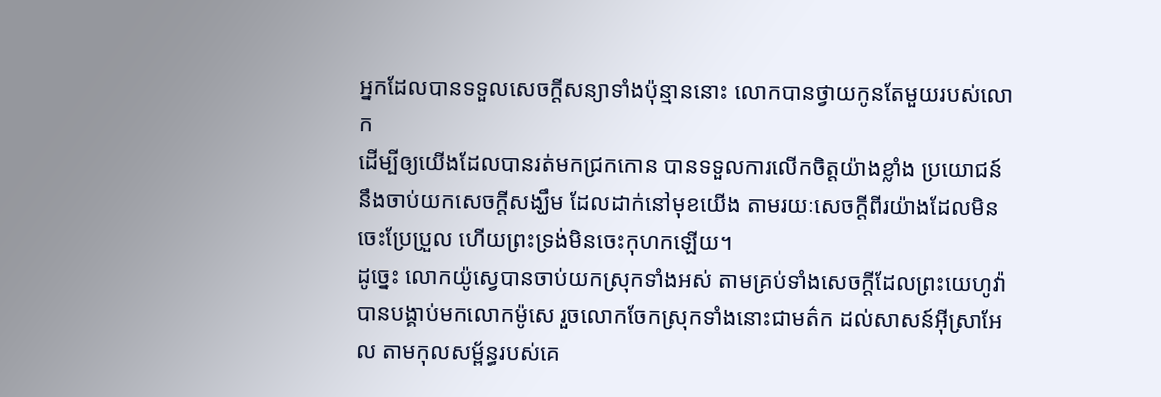អ្នកដែលបានទទួលសេចក្ដីសន្យាទាំងប៉ុន្មាននោះ លោកបានថ្វាយកូនតែមួយរបស់លោក
ដើម្បីឲ្យយើងដែលបានរត់មកជ្រកកោន បានទទួលការលើកចិត្តយ៉ាងខ្លាំង ប្រយោជន៍នឹងចាប់យកសេចក្តីសង្ឃឹម ដែលដាក់នៅមុខយើង តាមរយៈសេចក្ដីពីរយ៉ាងដែលមិនចេះប្រែប្រួល ហើយព្រះទ្រង់មិនចេះកុហកឡើយ។
ដូច្នេះ លោកយ៉ូស្វេបានចាប់យកស្រុកទាំងអស់ តាមគ្រប់ទាំងសេចក្ដីដែលព្រះយេហូវ៉ាបានបង្គាប់មកលោកម៉ូសេ រួចលោកចែកស្រុកទាំងនោះជាមត៌ក ដល់សាសន៍អ៊ីស្រាអែល តាមកុលសម្ព័ន្ធរបស់គេ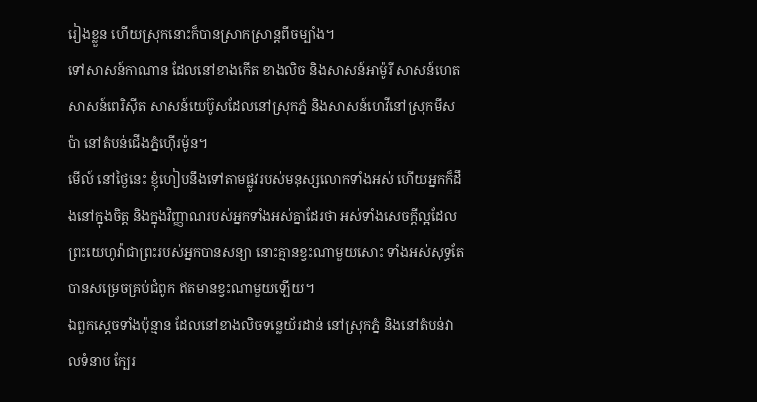រៀងខ្លួន ហើយស្រុកនោះក៏បានស្រាកស្រាន្តពីចម្បាំង។
ទៅសាសន៍កាណាន ដែលនៅខាងកើត ខាងលិច និងសាសន៍អាម៉ូរី សាសន៍ហេត សាសន៍ពេរិស៊ីត សាសន៍យេប៊ូសដែលនៅស្រុកភ្នំ និងសាសន៍ហេវីនៅស្រុកមីសប៉ា នៅតំបន់ជើងភ្នំហ៊ើរម៉ូន។
មើល៍ នៅថ្ងៃនេះ ខ្ញុំហៀបនឹងទៅតាមផ្លូវរបស់មនុស្សលោកទាំងអស់ ហើយអ្នកក៏ដឹងនៅក្នុងចិត្ត និងក្នុងវិញ្ញាណរបស់អ្នកទាំងអស់គ្នាដែរថា អស់ទាំងសេចក្ដីល្អដែលព្រះយេហូវ៉ាជាព្រះរបស់អ្នកបានសន្យា នោះគ្មានខ្វះណាមួយសោះ ទាំងអស់សុទ្ធតែបានសម្រេចគ្រប់ជំពូក ឥតមានខ្វះណាមួយឡើយ។
ឯពួកស្តេចទាំងប៉ុន្មាន ដែលនៅខាងលិចទន្លេយ័រដាន់ នៅស្រុកភ្នំ និងនៅតំបន់វាលទំនាប ក្បែរ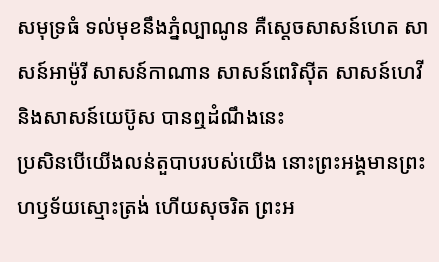សមុទ្រធំ ទល់មុខនឹងភ្នំល្បាណូន គឺស្តេចសាសន៍ហេត សាសន៍អាម៉ូរី សាសន៍កាណាន សាសន៍ពេរិស៊ីត សាសន៍ហេវី និងសាសន៍យេប៊ូស បានឮដំណឹងនេះ
ប្រសិនបើយើងលន់តួបាបរបស់យើង នោះព្រះអង្គមានព្រះហឫទ័យស្មោះត្រង់ ហើយសុចរិត ព្រះអ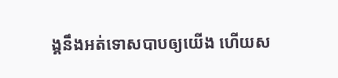ង្គនឹងអត់ទោសបាបឲ្យយើង ហើយស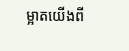ម្អាតយើងពី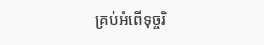គ្រប់អំពើទុច្ចរិ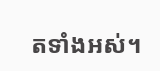តទាំងអស់។